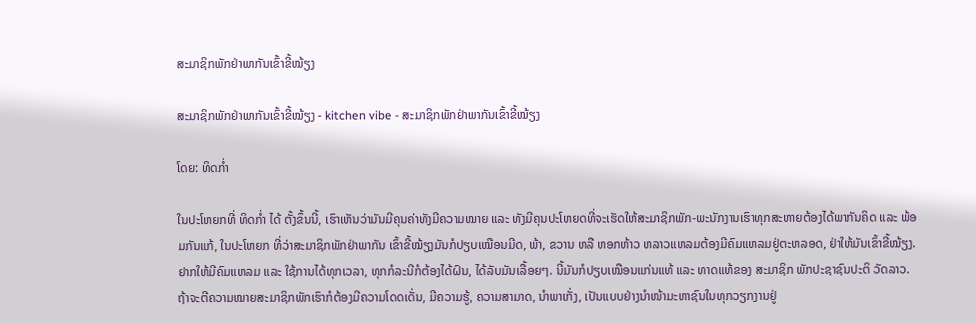ສະມາຊິກພັກຢ່າພາກັນເຂົ້າຂີ້ໝ້ຽງ

ສະມາຊິກພັກຢ່າພາກັນເຂົ້າຂີ້ໝ້ຽງ - kitchen vibe - ສະມາຊິກພັກຢ່າພາກັນເຂົ້າຂີ້ໝ້ຽງ

ໂດຍ: ທິດກ່ຳ

ໃນປະໂຫຍກທີ່ ທິດກ່ຳ ໄດ້ ຕັ້ງຂຶ້ນນີ້, ເຮົາເຫັນວ່າມັນມີຄຸນຄ່າທັງມີຄວາມໝາຍ ແລະ ທັງມີຄຸນປະໂຫຍດທີ່ຈະເຮັດໃຫ້ສະມາຊິກພັກ-ພະນັກງານເຮົາທຸກສະຫາຍຕ້ອງໄດ້ພາກັນຄິດ ແລະ ພ້ອມກັນແກ້, ໃນປະໂຫຍກ ທີ່ວ່າສະມາຊິກພັກຢ່າພາກັນ ເຂົ້າຂີ້ໝ້ຽງມັນກໍປຽບເໝືອນມີດ, ພ້າ, ຂວານ ຫລື ຫອກຫ້າວ ຫລາວແຫລມຕ້ອງມີຄົມແຫລມຢູ່ຕະຫລອດ, ຢ່າໃຫ້ມັນເຂົ້າຂີ້ໝ້ຽງ. ຢາກໃຫ້ມີຄົມແຫລມ ແລະ ໃຊ້ການໄດ້ທຸກເວລາ, ທຸກກໍລະນີກໍຕ້ອງໄດ້ຝົນ, ໄດ້ລັບມັນເລື້ອຍໆ. ນີ້ມັນກໍປຽບເໝືອນແກ່ນແທ້ ແລະ ທາດແທ້ຂອງ ສະມາຊິກ ພັກປະຊາຊົນປະຕິ ວັດລາວ. ຖ້າຈະຕີຄວາມໝາຍສະມາຊິກພັກເຮົາກໍຕ້ອງມີຄວາມໂດດເດັ່ນ, ມີຄວາມຮູ້, ຄວາມສາມາດ, ນຳພາເກັ່ງ, ເປັນແບບຢ່າງນຳໜ້າມະຫາຊົນໃນທຸກວຽກງານຢູ່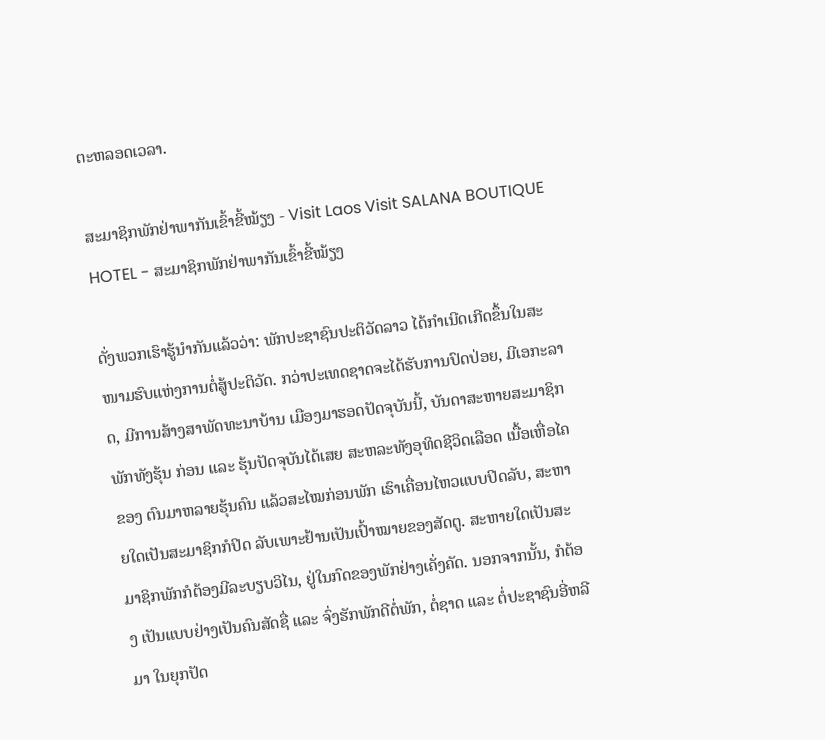ຕະຫລອດເວລາ.

ສະມາຊິກພັກຢ່າພາກັນເຂົ້າຂີ້ໝ້ຽງ - Visit Laos Visit SALANA BOUTIQUE HOTEL - ສະມາຊິກພັກຢ່າພາກັນເຂົ້າຂີ້ໝ້ຽງ

ດັ່ງພວກເຮົາຮູ້ນຳກັນແລ້ວວ່າ: ພັກປະຊາຊົນປະຕິວັດລາວ ໄດ້ກຳເນີດເກີດຂຶ້ນໃນສະໜາມຮົບແຫ່ງການຕໍ່ສູ້ປະຕິວັດ. ກວ່າປະເທດຊາດຈະໄດ້ຮັບການປົດປ່ອຍ, ມີເອກະລາດ, ມີການສ້າງສາພັດທະນາບ້ານ ເມືອງມາຮອດປັດຈຸບັນນີ້, ບັນດາສະຫາຍສະມາຊິກພັກທັງຮຸ້ນ ກ່ອນ ແລະ ຮຸ້ນປັດຈຸບັນໄດ້ເສຍ ສະຫລະທັງອຸທິດຊີວິດເລືອດ ເນື້ອເຫື່ອໄຄຂອງ ຕົນມາຫລາຍຮຸ້ນຄົນ ແລ້ວສະໄໝກ່ອນພັກ ເຮົາເຄື່ອນໄຫວແບບປິດລັບ, ສະຫາຍໃດເປັນສະມາຊິກກໍປິດ ລັບເພາະຢ້ານເປັນເປົ້າໝາຍຂອງສັດຕູ. ສະຫາຍໃດເປັນສະມາຊິກພັກກໍຕ້ອງມີລະບຽບວິໄນ, ຢູ່ໃນກົດຂອງພັກຢ່າງເຄັ່ງຄັດ. ນອກຈາກນັ້ນ, ກໍຕ້ອງ ເປັນແບບຢ່າງເປັນຄົນສັດຊື່ ແລະ ຈົ່ງຮັກພັກດີຕໍ່ພັກ, ຕໍ່ຊາດ ແລະ ຕໍ່ປະຊາຊົນອີ່ຫລີມາ ໃນຍຸກປັດ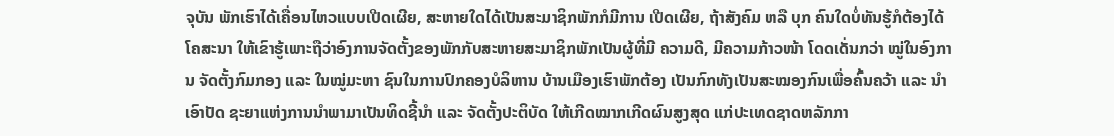ຈຸບັນ ພັກເຮົາໄດ້ເຄື່ອນໄຫວແບບເປີດເຜີຍ, ສະຫາຍໃດໄດ້ເປັນສະມາຊິກພັກກໍມີການ ເປີດເຜີຍ, ຖ້າສັງຄົມ ຫລື ບຸກ ຄົນໃດບໍ່ທັນຮູ້ກໍຕ້ອງໄດ້ໂຄສະນາ ໃຫ້ເຂົາຮູ້ເພາະຖືວ່າອົງການຈັດຕັ້ງຂອງພັກກັບສະຫາຍສະມາຊິກພັກເປັນຜູ້ທີ່ມີ ຄວາມດີ, ມີຄວາມກ້າວໜ້າ ໂດດເດັ່ນກວ່າ ໝູ່ໃນອົງການ ຈັດຕັ້ງກົມກອງ ແລະ ໃນໝູ່ມະຫາ ຊົນໃນການປົກຄອງບໍລິຫານ ບ້ານເມືອງເຮົາພັກຕ້ອງ ເປັນກົກທັງເປັນສະໝອງກົນເພື່ອຄົ້ນຄວ້າ ແລະ ນຳເອົາປັດ ຊະຍາແຫ່ງການນຳພາມາເປັນທິດຊີ້ນຳ ແລະ ຈັດຕັ້ງປະຕິບັດ ໃຫ້ເກີດໝາກເກີດຜົນສູງສຸດ ແກ່ປະເທດຊາດຫລັກກາ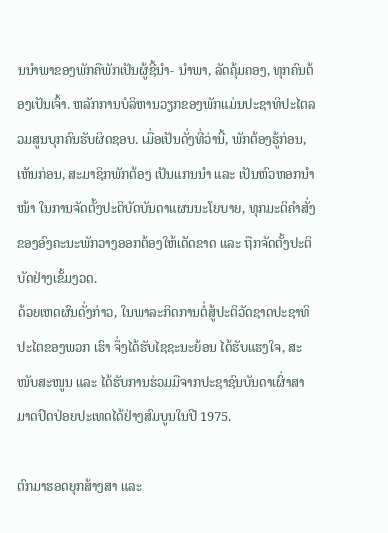ນນຳພາຂອງພັກຄືພັກເປັນຜູ້ຊີ້ນຳ- ນຳພາ, ລັດຄຸ້ມຄອງ, ທຸກຄົນຕ້ອງເປັນເຈົ້າ. ຫລັກການບໍລິຫານວຽກຂອງພັກແມ່ນປະຊາທິປະໄຕລວມສູນບຸກຄົນຮັບຜິດຊອບ. ເມື່ອເປັນດັ່ງທີ່ວ່ານີ້, ພັກຕ້ອງຮູ້ກ່ອນ, ເຫັນກ່ອນ, ສະມາຊິກພັກຕ້ອງ ເປັນແກນນຳ ແລະ ເປັນຫົວຫອກນຳໜ້າ ໃນການຈັດຕັ້ງປະຕິບັດບັນດາແຜນນະໂຍບາຍ, ທຸກມະຕິຄຳສັ່ງຂອງອົງຄະນະພັກວາງອອກຕ້ອງໃຫ້ເດັດຂາດ ແລະ ຖືກຈັດຕັ້ງປະຕິບັດຢ່າງເຂັ້ມງວດ.
ດ້ວຍເຫດຜົນດັ່ງກ່າວ, ໃນພາລະກິດການຕໍ່ສູ້ປະຕິວັດຊາດປະຊາທິປະໄຕຂອງພວກ ເຮົາ ຈຶ່ງໄດ້ຮັບໄຊຊະນະຍ້ອນ ໄດ້ຮັບແຮງໃຈ, ສະໜັບສະໜູນ ແລະ ໄດ້ຮັບການຮ່ວມມືຈາກປະຊາຊົນບັນດາເຜົ່າສາມາດປົດປ່ອຍປະເທດໄດ້ຢ່າງສົມບູນໃນປີ 1975.

ຕົກມາຮອດຍຸກສ້າງສາ ແລະ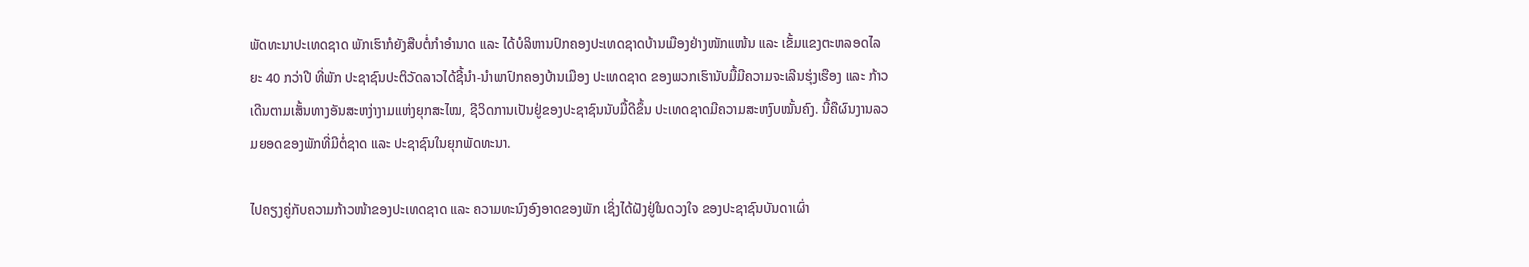ພັດທະນາປະເທດຊາດ ພັກເຮົາກໍຍັງສືບຕໍ່ກຳອຳນາດ ແລະ ໄດ້ບໍລິຫານປົກຄອງປະເທດຊາດບ້ານເມືອງຢ່າງໜັກແໜ້ນ ແລະ ເຂັ້ມແຂງຕະຫລອດໄລຍະ 40 ກວ່າປີ ທີ່ພັກ ປະຊາຊົນປະຕິວັດລາວໄດ້ຊີ້ນຳ-ນຳພາປົກຄອງບ້ານເມືອງ ປະເທດຊາດ ຂອງພວກເຮົານັບມື້ມີຄວາມຈະເລີນຮຸ່ງເຮືອງ ແລະ ກ້າວເດີນຕາມເສັ້ນທາງອັນສະຫງ່າງາມແຫ່ງຍຸກສະໄໝ, ຊີວິດການເປັນຢູ່ຂອງປະຊາຊົນນັບມື້ດີຂຶ້ນ ປະເທດຊາດມີຄວາມສະຫງົບໝັ້ນຄົງ. ນີ້ຄືຜົນງານລວມຍອດຂອງພັກທີ່ມີຕໍ່ຊາດ ແລະ ປະຊາຊົນໃນຍຸກພັດທະນາ.

ໄປຄຽງຄູ່ກັບຄວາມກ້າວໜ້າຂອງປະເທດຊາດ ແລະ ຄວາມທະນົງອົງອາດຂອງພັກ ເຊິ່ງໄດ້ຝັງຢູ່ໃນດວງໃຈ ຂອງປະຊາຊົນບັນດາເຜົ່າ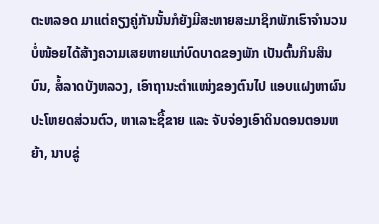ຕະຫລອດ ມາແຕ່ຄຽງຄູ່ກັນນັ້ນກໍຍັງມີສະຫາຍສະມາຊິກພັກເຮົາຈຳນວນບໍ່ໜ້ອຍໄດ້ສ້າງຄວາມເສຍຫາຍແກ່ບົດບາດຂອງພັກ ເປັນຕົ້ນກິນສິນບົນ, ສໍ້ລາດບັງຫລວງ, ເອົາຖານະຕຳແໜ່ງຂອງຕົນໄປ ແອບແຝງຫາຜົນປະໂຫຍດສ່ວນຕົວ, ຫາເລາະຊື້ຂາຍ ແລະ ຈັບຈ່ອງເອົາດິນດອນຕອນຫຍ້າ, ນາບຂູ່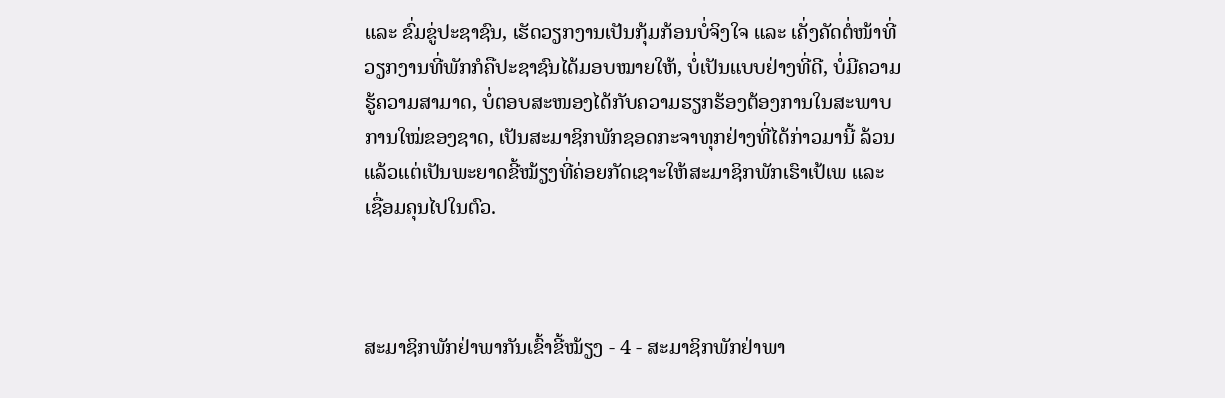ແລະ ຂົ່ມຂູ່ປະຊາຊົນ, ເຮັດວຽກງານເປັນກຸ້ມກ້ອນບໍ່ຈິງໃຈ ແລະ ເຄັ່ງຄັດຕໍ່ໜ້າທີ່ວຽກງານທີ່ພັກກໍຄືປະຊາຊົນໄດ້ມອບໝາຍໃຫ້, ບໍ່ເປັນແບບຢ່າງທີ່ດີ, ບໍ່ມີຄວາມຮູ້ຄວາມສາມາດ, ບໍ່ຕອບສະໜອງໄດ້ກັບຄວາມຮຽກຮ້ອງຕ້ອງການໃນສະພາບການໃໝ່ຂອງຊາດ, ເປັນສະມາຊິກພັກຊອດກະຈາທຸກຢ່າງທີ່ໄດ້ກ່າວມານີ້ ລ້ວນແລ້ວແຕ່ເປັນພະຍາດຂີ້ໝ້ຽງທີ່ຄ່ອຍກັດເຊາະໃຫ້ສະມາຊິກພັກເຮົາເປ້ເພ ແລະ ເຊື່ອມຄຸນໄປໃນຕົວ.



ສະມາຊິກພັກຢ່າພາກັນເຂົ້າຂີ້ໝ້ຽງ - 4 - ສະມາຊິກພັກຢ່າພາ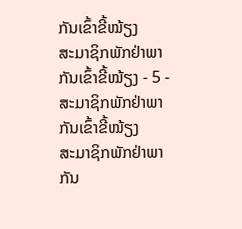ກັນເຂົ້າຂີ້ໝ້ຽງ
ສະມາຊິກພັກຢ່າພາກັນເຂົ້າຂີ້ໝ້ຽງ - 5 - ສະມາຊິກພັກຢ່າພາກັນເຂົ້າຂີ້ໝ້ຽງ
ສະມາຊິກພັກຢ່າພາກັນ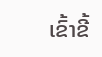ເຂົ້າຂີ້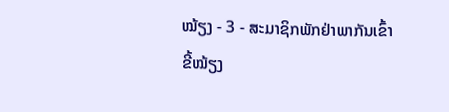ໝ້ຽງ - 3 - ສະມາຊິກພັກຢ່າພາກັນເຂົ້າຂີ້ໝ້ຽງ